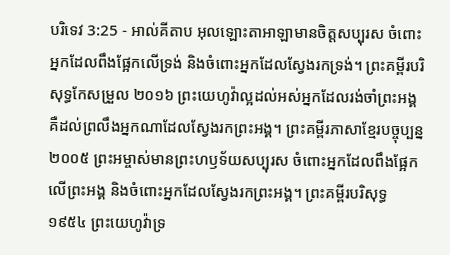បរិទេវ 3:25 - អាល់គីតាប អុលឡោះតាអាឡាមានចិត្តសប្បុរស ចំពោះអ្នកដែលពឹងផ្អែកលើទ្រង់ និងចំពោះអ្នកដែលស្វែងរកទ្រង់។ ព្រះគម្ពីរបរិសុទ្ធកែសម្រួល ២០១៦ ព្រះយេហូវ៉ាល្អដល់អស់អ្នកដែលរង់ចាំព្រះអង្គ គឺដល់ព្រលឹងអ្នកណាដែលស្វែងរកព្រះអង្គ។ ព្រះគម្ពីរភាសាខ្មែរបច្ចុប្បន្ន ២០០៥ ព្រះអម្ចាស់មានព្រះហឫទ័យសប្បុរស ចំពោះអ្នកដែលពឹងផ្អែកលើព្រះអង្គ និងចំពោះអ្នកដែលស្វែងរកព្រះអង្គ។ ព្រះគម្ពីរបរិសុទ្ធ ១៩៥៤ ព្រះយេហូវ៉ាទ្រ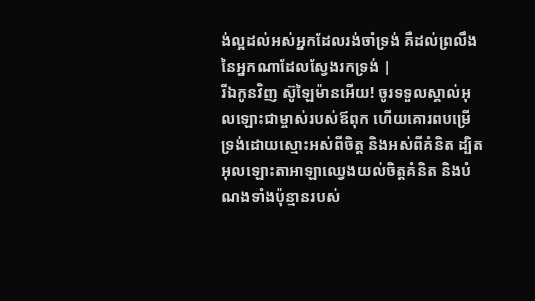ង់ល្អដល់អស់អ្នកដែលរង់ចាំទ្រង់ គឺដល់ព្រលឹងនៃអ្នកណាដែលស្វែងរកទ្រង់ |
រីឯកូនវិញ ស៊ូឡៃម៉ានអើយ! ចូរទទួលស្គាល់អុលឡោះជាម្ចាស់របស់ឪពុក ហើយគោរពបម្រើទ្រង់ដោយស្មោះអស់ពីចិត្ត និងអស់ពីគំនិត ដ្បិតអុលឡោះតាអាឡាឈ្វេងយល់ចិត្តគំនិត និងបំណងទាំងប៉ុន្មានរបស់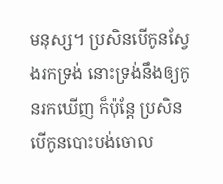មនុស្ស។ ប្រសិនបើកូនស្វែងរកទ្រង់ នោះទ្រង់នឹងឲ្យកូនរកឃើញ ក៏ប៉ុន្តែ ប្រសិនបើកូនបោះបង់ចោល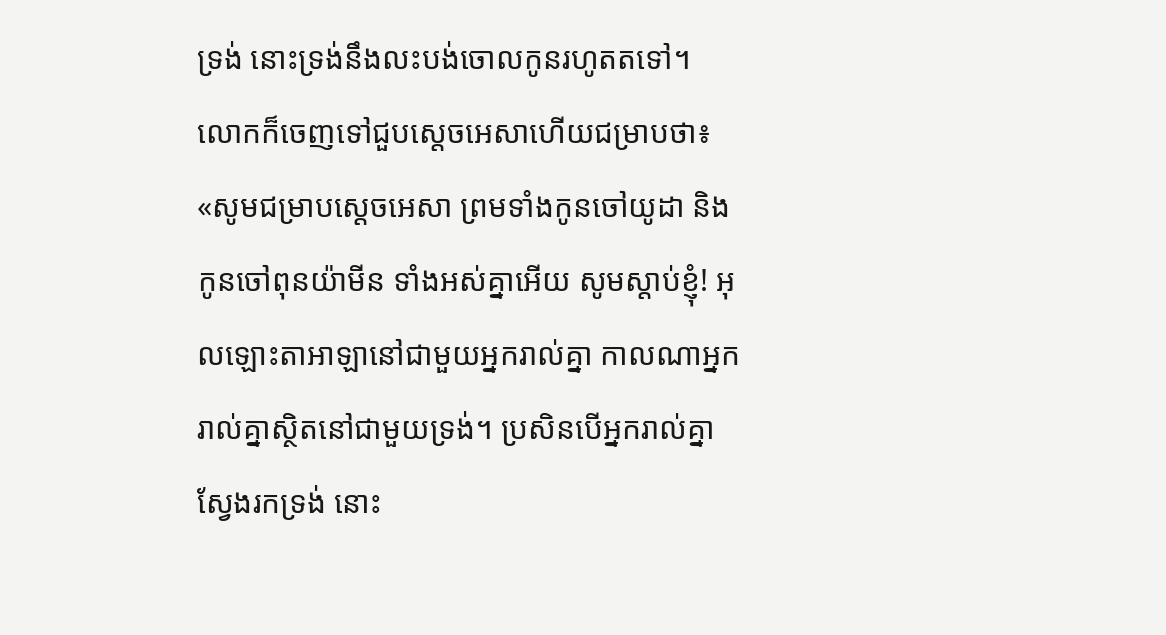ទ្រង់ នោះទ្រង់នឹងលះបង់ចោលកូនរហូតតទៅ។
លោកក៏ចេញទៅជួបស្តេចអេសាហើយជម្រាបថា៖ «សូមជម្រាបស្តេចអេសា ព្រមទាំងកូនចៅយូដា និងកូនចៅពុនយ៉ាមីន ទាំងអស់គ្នាអើយ សូមស្តាប់ខ្ញុំ! អុលឡោះតាអាឡានៅជាមួយអ្នករាល់គ្នា កាលណាអ្នករាល់គ្នាស្ថិតនៅជាមួយទ្រង់។ ប្រសិនបើអ្នករាល់គ្នាស្វែងរកទ្រង់ នោះ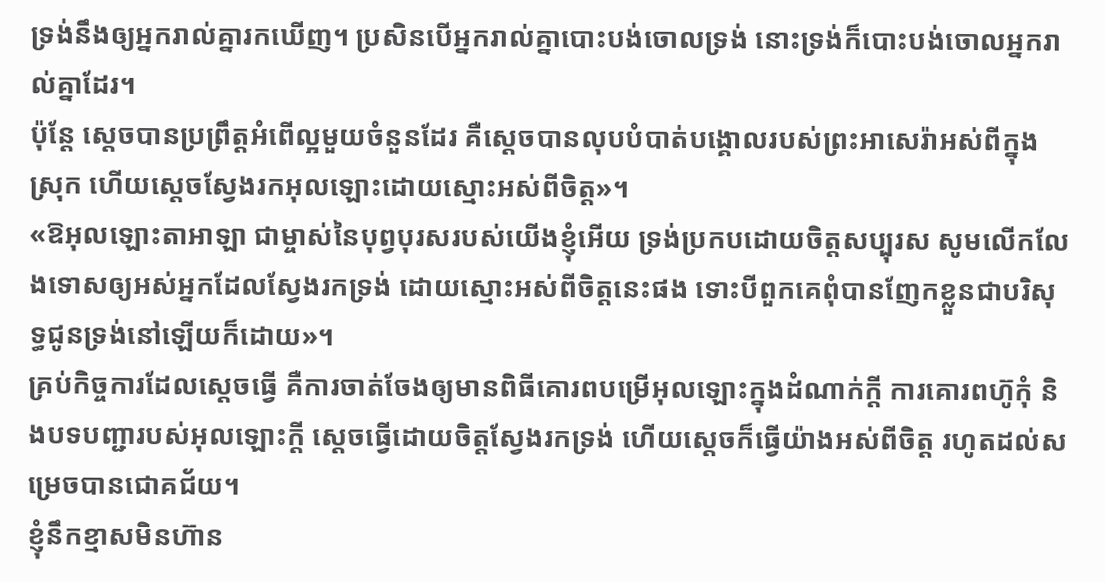ទ្រង់នឹងឲ្យអ្នករាល់គ្នារកឃើញ។ ប្រសិនបើអ្នករាល់គ្នាបោះបង់ចោលទ្រង់ នោះទ្រង់ក៏បោះបង់ចោលអ្នករាល់គ្នាដែរ។
ប៉ុន្តែ ស្តេចបានប្រព្រឹត្តអំពើល្អមួយចំនួនដែរ គឺស្តេចបានលុបបំបាត់បង្គោលរបស់ព្រះអាសេរ៉ាអស់ពីក្នុងស្រុក ហើយស្តេចស្វែងរកអុលឡោះដោយស្មោះអស់ពីចិត្ត»។
«ឱអុលឡោះតាអាឡា ជាម្ចាស់នៃបុព្វបុរសរបស់យើងខ្ញុំអើយ ទ្រង់ប្រកបដោយចិត្តសប្បុរស សូមលើកលែងទោសឲ្យអស់អ្នកដែលស្វែងរកទ្រង់ ដោយស្មោះអស់ពីចិត្តនេះផង ទោះបីពួកគេពុំបានញែកខ្លួនជាបរិសុទ្ធជូនទ្រង់នៅឡើយក៏ដោយ»។
គ្រប់កិច្ចការដែលស្តេចធ្វើ គឺការចាត់ចែងឲ្យមានពិធីគោរពបម្រើអុលឡោះក្នុងដំណាក់ក្តី ការគោរពហ៊ូកុំ និងបទបញ្ជារបស់អុលឡោះក្តី ស្តេចធ្វើដោយចិត្តស្វែងរកទ្រង់ ហើយស្តេចក៏ធ្វើយ៉ាងអស់ពីចិត្ត រហូតដល់សម្រេចបានជោគជ័យ។
ខ្ញុំនឹកខ្មាសមិនហ៊ាន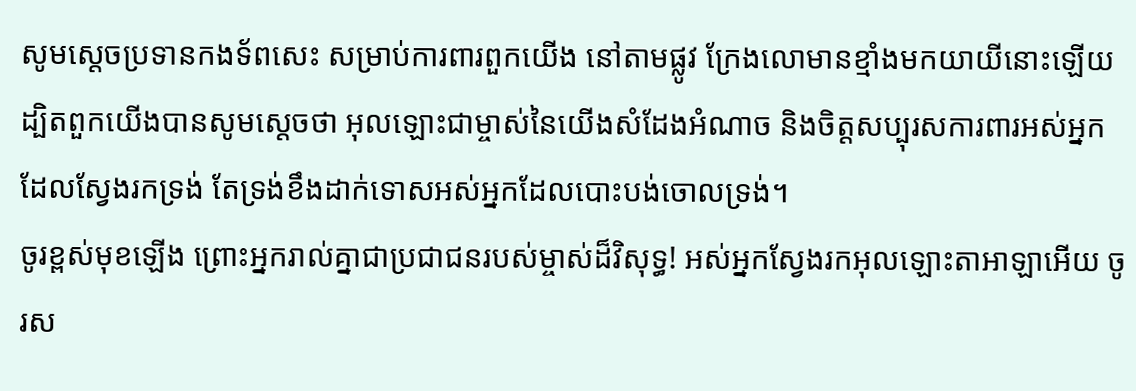សូមស្តេចប្រទានកងទ័ពសេះ សម្រាប់ការពារពួកយើង នៅតាមផ្លូវ ក្រែងលោមានខ្មាំងមកយាយីនោះឡើយ ដ្បិតពួកយើងបានសូមស្តេចថា អុលឡោះជាម្ចាស់នៃយើងសំដែងអំណាច និងចិត្តសប្បុរសការពារអស់អ្នកដែលស្វែងរកទ្រង់ តែទ្រង់ខឹងដាក់ទោសអស់អ្នកដែលបោះបង់ចោលទ្រង់។
ចូរខ្ពស់មុខឡើង ព្រោះអ្នករាល់គ្នាជាប្រជាជនរបស់ម្ចាស់ដ៏វិសុទ្ធ! អស់អ្នកស្វែងរកអុលឡោះតាអាឡាអើយ ចូរស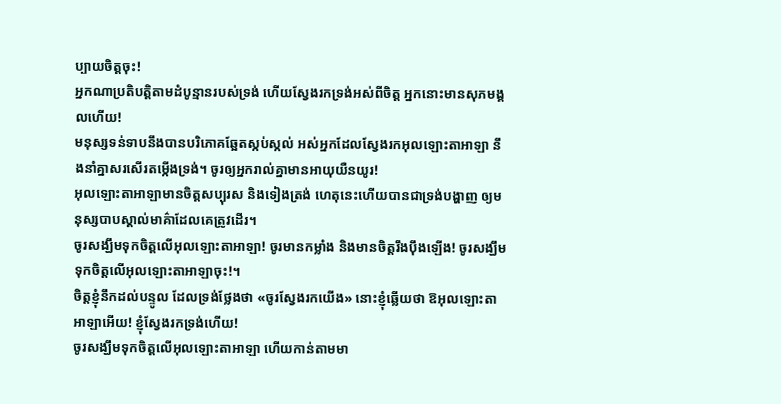ប្បាយចិត្តចុះ!
អ្នកណាប្រតិបត្តិតាមដំបូន្មានរបស់ទ្រង់ ហើយស្វែងរកទ្រង់អស់ពីចិត្ត អ្នកនោះមានសុភមង្គលហើយ!
មនុស្សទន់ទាបនឹងបានបរិភោគឆ្អែតស្កប់ស្កល់ អស់អ្នកដែលស្វែងរកអុលឡោះតាអាឡា នឹងនាំគ្នាសរសើរតម្កើងទ្រង់។ ចូរឲ្យអ្នករាល់គ្នាមានអាយុយឺនយូរ!
អុលឡោះតាអាឡាមានចិត្តសប្បុរស និងទៀងត្រង់ ហេតុនេះហើយបានជាទ្រង់បង្ហាញ ឲ្យមនុស្សបាបស្គាល់មាគ៌ាដែលគេត្រូវដើរ។
ចូរសង្ឃឹមទុកចិត្តលើអុលឡោះតាអាឡា! ចូរមានកម្លាំង និងមានចិត្តរឹងប៉ឹងឡើង! ចូរសង្ឃឹមទុកចិត្តលើអុលឡោះតាអាឡាចុះ!។
ចិត្តខ្ញុំនឹកដល់បន្ទូល ដែលទ្រង់ថ្លែងថា «ចូរស្វែងរកយើង» នោះខ្ញុំឆ្លើយថា ឱអុលឡោះតាអាឡាអើយ! ខ្ញុំស្វែងរកទ្រង់ហើយ!
ចូរសង្ឃឹមទុកចិត្តលើអុលឡោះតាអាឡា ហើយកាន់តាមមា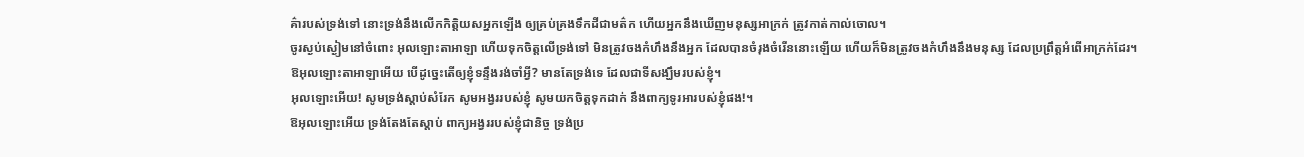គ៌ារបស់ទ្រង់ទៅ នោះទ្រង់នឹងលើកកិត្តិយសអ្នកឡើង ឲ្យគ្រប់គ្រងទឹកដីជាមត៌ក ហើយអ្នកនឹងឃើញមនុស្សអាក្រក់ ត្រូវកាត់កាល់ចោល។
ចូរស្ងប់ស្ងៀមនៅចំពោះ អុលឡោះតាអាឡា ហើយទុកចិត្តលើទ្រង់ទៅ មិនត្រូវចងកំហឹងនឹងអ្នក ដែលបានចំរុងចំរើននោះឡើយ ហើយក៏មិនត្រូវចងកំហឹងនឹងមនុស្ស ដែលប្រព្រឹត្តអំពើអាក្រក់ដែរ។
ឱអុលឡោះតាអាឡាអើយ បើដូច្នេះតើឲ្យខ្ញុំទន្ទឹងរង់ចាំអ្វី? មានតែទ្រង់ទេ ដែលជាទីសង្ឃឹមរបស់ខ្ញុំ។
អុលឡោះអើយ! សូមទ្រង់ស្តាប់សំរែក សូមអង្វររបស់ខ្ញុំ សូមយកចិត្តទុកដាក់ នឹងពាក្យទូរអារបស់ខ្ញុំផង!។
ឱអុលឡោះអើយ ទ្រង់តែងតែស្តាប់ ពាក្យអង្វររបស់ខ្ញុំជានិច្ច ទ្រង់ប្រ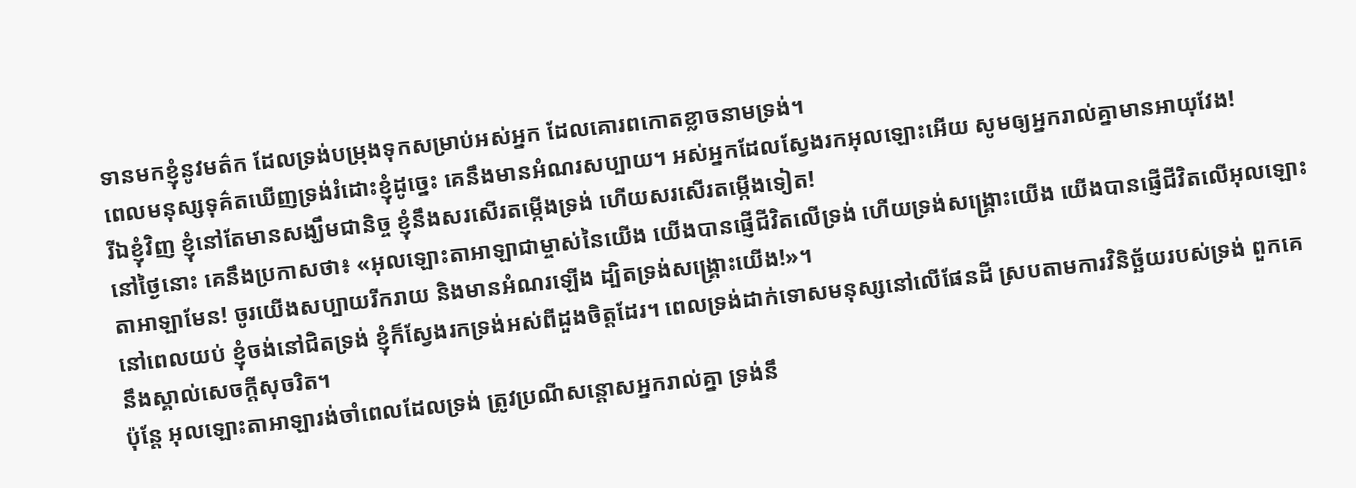ទានមកខ្ញុំនូវមត៌ក ដែលទ្រង់បម្រុងទុកសម្រាប់អស់អ្នក ដែលគោរពកោតខ្លាចនាមទ្រង់។
ពេលមនុស្សទុគ៌តឃើញទ្រង់រំដោះខ្ញុំដូច្នេះ គេនឹងមានអំណរសប្បាយ។ អស់អ្នកដែលស្វែងរកអុលឡោះអើយ សូមឲ្យអ្នករាល់គ្នាមានអាយុវែង!
រីឯខ្ញុំវិញ ខ្ញុំនៅតែមានសង្ឃឹមជានិច្ច ខ្ញុំនឹងសរសើរតម្កើងទ្រង់ ហើយសរសើរតម្កើងទៀត!
នៅថ្ងៃនោះ គេនឹងប្រកាសថា៖ «អុលឡោះតាអាឡាជាម្ចាស់នៃយើង យើងបានផ្ញើជីវិតលើទ្រង់ ហើយទ្រង់សង្គ្រោះយើង យើងបានផ្ញើជីវិតលើអុលឡោះតាអាឡាមែន! ចូរយើងសប្បាយរីករាយ និងមានអំណរឡើង ដ្បិតទ្រង់សង្គ្រោះយើង!»។
នៅពេលយប់ ខ្ញុំចង់នៅជិតទ្រង់ ខ្ញុំក៏ស្វែងរកទ្រង់អស់ពីដួងចិត្តដែរ។ ពេលទ្រង់ដាក់ទោសមនុស្សនៅលើផែនដី ស្របតាមការវិនិច្ឆ័យរបស់ទ្រង់ ពួកគេនឹងស្គាល់សេចក្ដីសុចរិត។
ប៉ុន្តែ អុលឡោះតាអាឡារង់ចាំពេលដែលទ្រង់ ត្រូវប្រណីសន្ដោសអ្នករាល់គ្នា ទ្រង់នឹ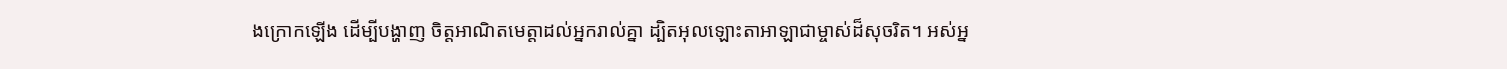ងក្រោកឡើង ដើម្បីបង្ហាញ ចិត្តអាណិតមេត្តាដល់អ្នករាល់គ្នា ដ្បិតអុលឡោះតាអាឡាជាម្ចាស់ដ៏សុចរិត។ អស់អ្ន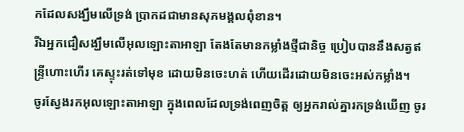កដែលសង្ឃឹមលើទ្រង់ ប្រាកដជាមានសុភមង្គលពុំខាន។
រីឯអ្នកជឿសង្ឃឹមលើអុលឡោះតាអាឡា តែងតែមានកម្លាំងថ្មីជានិច្ច ប្រៀបបាននឹងសត្វឥន្ទ្រីហោះហើរ គេស្ទុះរត់ទៅមុខ ដោយមិនចេះហត់ ហើយដើរដោយមិនចេះអស់កម្លាំង។
ចូរស្វែងរកអុលឡោះតាអាឡា ក្នុងពេលដែលទ្រង់ពេញចិត្ត ឲ្យអ្នករាល់គ្នារកទ្រង់ឃើញ ចូរ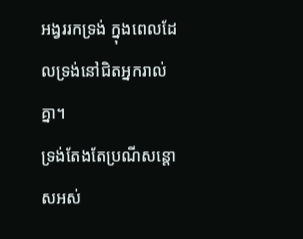អង្វររកទ្រង់ ក្នុងពេលដែលទ្រង់នៅជិតអ្នករាល់គ្នា។
ទ្រង់តែងតែប្រណីសន្ដោសអស់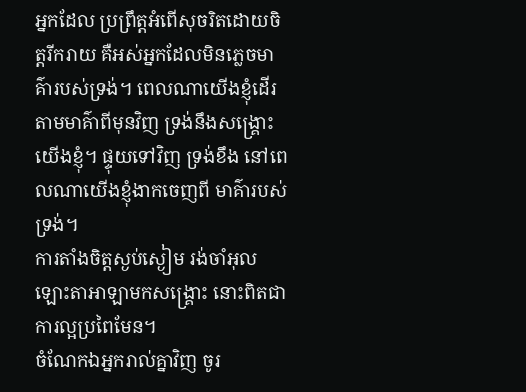អ្នកដែល ប្រព្រឹត្តអំពើសុចរិតដោយចិត្តរីករាយ គឺអស់អ្នកដែលមិនភ្លេចមាគ៌ារបស់ទ្រង់។ ពេលណាយើងខ្ញុំដើរតាមមាគ៌ាពីមុនវិញ ទ្រង់នឹងសង្គ្រោះយើងខ្ញុំ។ ផ្ទុយទៅវិញ ទ្រង់ខឹង នៅពេលណាយើងខ្ញុំងាកចេញពី មាគ៌ារបស់ទ្រង់។
ការតាំងចិត្តស្ងប់ស្ងៀម រង់ចាំអុលឡោះតាអាឡាមកសង្គ្រោះ នោះពិតជាការល្អប្រពៃមែន។
ចំណែកឯអ្នករាល់គ្នាវិញ ចូរ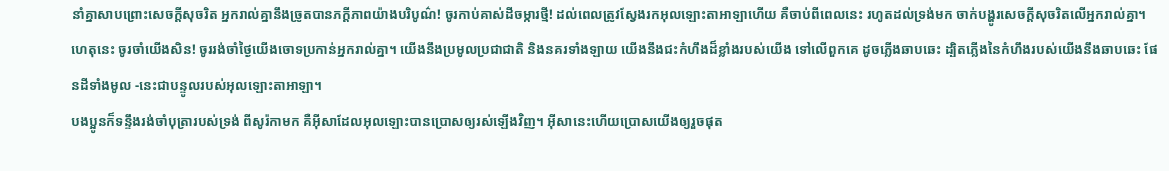នាំគ្នាសាបព្រោះសេចក្ដីសុចរិត អ្នករាល់គ្នានឹងច្រូតបានភក្ដីភាពយ៉ាងបរិបូណ៌! ចូរកាប់គាស់ដីចម្ការថ្មី! ដល់ពេលត្រូវស្វែងរកអុលឡោះតាអាឡាហើយ គឺចាប់ពីពេលនេះ រហូតដល់ទ្រង់មក ចាក់បង្ហូរសេចក្ដីសុចរិតលើអ្នករាល់គ្នា។
ហេតុនេះ ចូរចាំយើងសិន! ចូររង់ចាំថ្ងៃយើងចោទប្រកាន់អ្នករាល់គ្នា។ យើងនឹងប្រមូលប្រជាជាតិ និងនគរទាំងឡាយ យើងនឹងជះកំហឹងដ៏ខ្លាំងរបស់យើង ទៅលើពួកគេ ដូចភ្លើងឆាបឆេះ ដ្បិតភ្លើងនៃកំហឹងរបស់យើងនឹងឆាបឆេះ ផែនដីទាំងមូល -នេះជាបន្ទូលរបស់អុលឡោះតាអាឡា។
បងប្អូនក៏ទន្ទឹងរង់ចាំបុត្រារបស់ទ្រង់ ពីសូរ៉កាមក គឺអ៊ីសាដែលអុលឡោះបានប្រោសឲ្យរស់ឡើងវិញ។ អ៊ីសានេះហើយប្រោសយើងឲ្យរួចផុត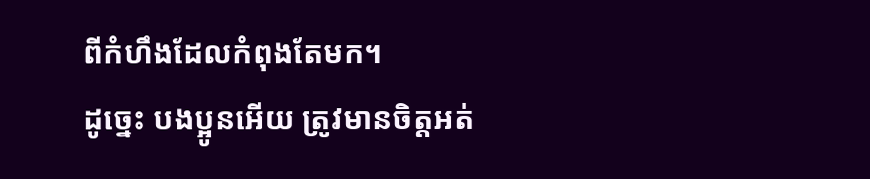ពីកំហឹងដែលកំពុងតែមក។
ដូច្នេះ បងប្អូនអើយ ត្រូវមានចិត្ដអត់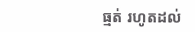ធ្មត់ រហូតដល់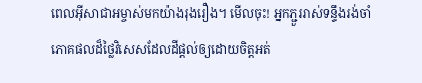ពេលអ៊ីសាជាអម្ចាស់មកយ៉ាងរុងរឿង។ មើលចុះ! អ្នកភ្ជួររាស់ទន្ទឹងរង់ចាំភោគផលដ៏ថ្លៃវិសេសដែលដីផ្ដល់ឲ្យដោយចិត្ដអត់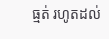ធ្មត់ រហូតដល់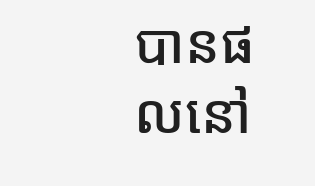បានផលនៅ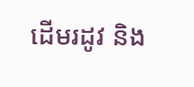ដើមរដូវ និង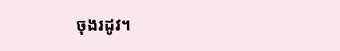ចុងរដូវ។